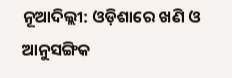ନୂଆଦିଲ୍ଲୀ: ଓଡ଼ିଶାରେ ଖଣି ଓ ଆନୁସଙ୍ଗିକ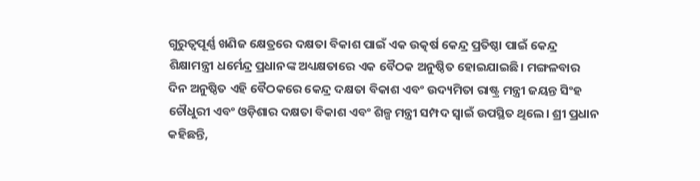ଗୁରୁତ୍ୱପୂର୍ଣ୍ଣ ଖଣିଜ କ୍ଷେତ୍ରରେ ଦକ୍ଷତା ବିକାଶ ପାଇଁ ଏକ ଉତ୍କର୍ଷ କେନ୍ଦ୍ର ପ୍ରତିଷ୍ଠା ପାଇଁ କେନ୍ଦ୍ର ଶିକ୍ଷାମନ୍ତ୍ରୀ ଧର୍ମେନ୍ଦ୍ର ପ୍ରଧାନଙ୍କ ଅଧ୍ୟକ୍ଷତାରେ ଏକ ବୈଠକ ଅନୁଷ୍ଠିତ ହୋଇଯାଇଛି। ମଙ୍ଗଳବାର ଦିନ ଅନୁଷ୍ଠିତ ଏହି ବୈଠକରେ କେନ୍ଦ୍ର ଦକ୍ଷତା ବିକାଶ ଏବଂ ଉଦ୍ୟମିତା ରାଷ୍ଟ୍ର ମନ୍ତ୍ରୀ ଜୟନ୍ତ ସିଂହ ଚୌଧୁରୀ ଏବଂ ଓଡ଼ିଶାର ଦକ୍ଷତା ବିକାଶ ଏବଂ ଶିଳ୍ପ ମନ୍ତ୍ରୀ ସମ୍ପଦ ସ୍ୱାଇଁ ଉପସ୍ଥିତ ଥିଲେ। ଶ୍ରୀ ପ୍ରଧାନ କହିଛନ୍ତି,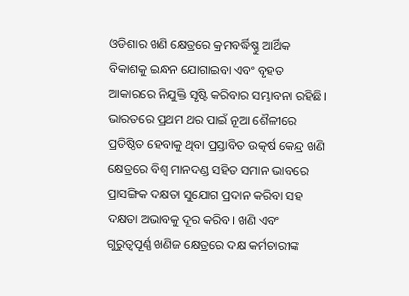ଓଡିଶାର ଖଣି କ୍ଷେତ୍ରରେ କ୍ରମବର୍ଦ୍ଧିଷ୍ଣୁ ଆର୍ଥିକ ବିକାଶକୁ ଇନ୍ଧନ ଯୋଗାଇବା ଏବଂ ବୃହତ ଆକାରରେ ନିଯୁକ୍ତି ସୃଷ୍ଟି କରିବାର ସମ୍ଭାବନା ରହିଛି। ଭାରତରେ ପ୍ରଥମ ଥର ପାଇଁ ନୂଆ ଶୈଳୀରେ ପ୍ରତିଷ୍ଠିତ ହେବାକୁ ଥିବା ପ୍ରସ୍ତାବିତ ଉତ୍କର୍ଷ କେନ୍ଦ୍ର ଖଣି କ୍ଷେତ୍ରରେ ବିଶ୍ୱ ମାନଦଣ୍ଡ ସହିତ ସମାନ ଭାବରେ ପ୍ରାସଙ୍ଗିକ ଦକ୍ଷତା ସୁଯୋଗ ପ୍ରଦାନ କରିବା ସହ ଦକ୍ଷତା ଅଭାବକୁ ଦୂର କରିବ। ଖଣି ଏବଂ ଗୁରୁତ୍ୱପୂର୍ଣ୍ଣ ଖଣିଜ କ୍ଷେତ୍ରରେ ଦକ୍ଷ କର୍ମଚାରୀଙ୍କ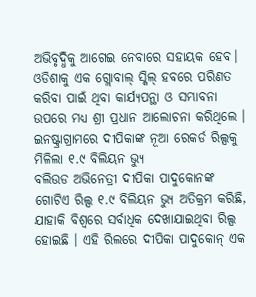ଅଭିବୃଦ୍ଧିକୁ ଆଗେଇ ନେବାରେ ସହାୟକ ହେବ। ଓଡିଶାକୁ ଏକ ଗ୍ଲୋବାଲ୍ ସ୍କିଲ୍ ହବରେ ପରିଣତ କରିବା ପାଇଁ ଥିବା କାର୍ଯ୍ୟପନ୍ଥା ଓ ସମ୍ଭାବନା ଉପରେ ମଧ୍ୟ ଶ୍ରୀ ପ୍ରଧାନ ଆଲୋଚନା କରିଥିଲେ ।
ଇନଷ୍ଟ୍ରାଗ୍ରାମରେ ଦୀପିକାଙ୍କ ନୂଆ ରେକର୍ଡ ରିଲ୍ସକୁ ମିଳିଲା ୧.୯ ବିଲିୟନ ଭ୍ୟୁ
ବଲିଉଡ ଅଭିନେତ୍ରୀ ଦୀପିକା ପାଦୁକୋନଙ୍କ ଗୋଟିଏ ରିଲ୍ସ ୧.୯ ବିଲିୟନ ଭ୍ୟୁ ଅତିକ୍ରମ କରିଛି, ଯାହାକି ବିଶ୍ୱରେ ସର୍ବାଧିକ ଦେଖାଯାଇଥିବା ରିଲ୍ସ ହୋଇଛି । ଏହି ରିଲରେ ଦୀପିକା ପାଦୁକୋନ୍ ଏକ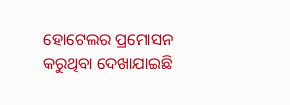ହୋଟେଲର ପ୍ରମୋସନ କରୁଥିବା ଦେଖାଯାଇଛି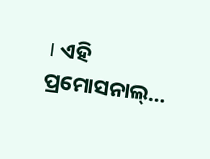। ଏହି ପ୍ରମୋସନାଲ୍…